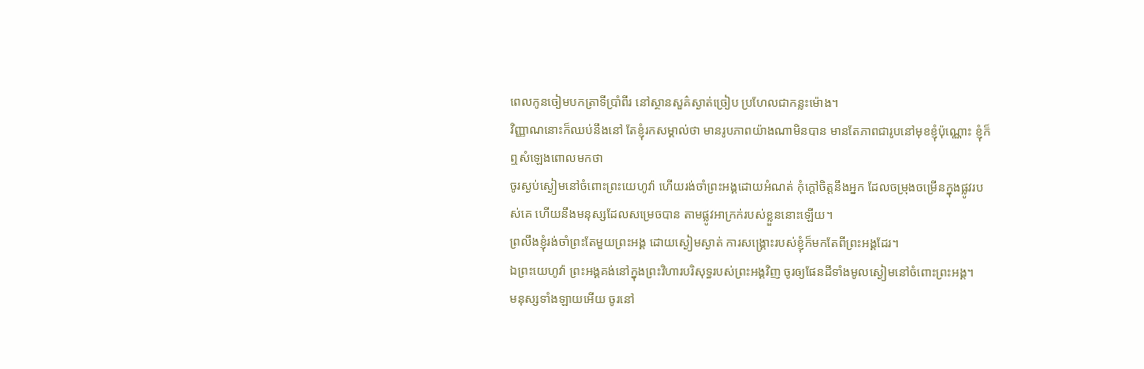ពេលកូនចៀមបកត្រាទីប្រាំពីរ នៅស្ថានសួគ៌ស្ងាត់ច្រៀប ប្រហែលជាកន្លះម៉ោង។
វិញ្ញាណនោះក៏ឈប់នឹងនៅ តែខ្ញុំរកសម្គាល់ថា មានរូបភាពយ៉ាងណាមិនបាន មានតែភាពជារូបនៅមុខខ្ញុំប៉ុណ្ណោះ ខ្ញុំក៏ឮសំឡេងពោលមកថា
ចូរស្ងប់ស្ងៀមនៅចំពោះព្រះយេហូវ៉ា ហើយរង់ចាំព្រះអង្គដោយអំណត់ កុំក្តៅចិត្តនឹងអ្នក ដែលចម្រុងចម្រើនក្នុងផ្លូវរបស់គេ ហើយនឹងមនុស្សដែលសម្រេចបាន តាមផ្លូវអាក្រក់របស់ខ្លួននោះឡើយ។
ព្រលឹងខ្ញុំរង់ចាំព្រះតែមួយព្រះអង្គ ដោយស្ងៀមស្ងាត់ ការសង្គ្រោះរបស់ខ្ញុំក៏មកតែពីព្រះអង្គដែរ។
ឯព្រះយេហូវ៉ា ព្រះអង្គគង់នៅក្នុងព្រះវិហារបរិសុទ្ធរបស់ព្រះអង្គវិញ ចូរឲ្យផែនដីទាំងមូលស្ងៀមនៅចំពោះព្រះអង្គ។
មនុស្សទាំងឡាយអើយ ចូរនៅ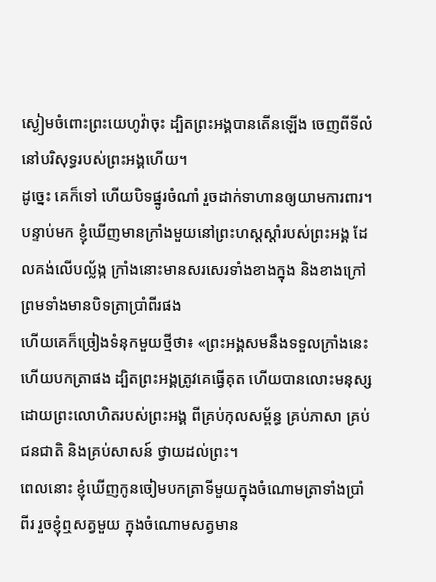ស្ងៀមចំពោះព្រះយេហូវ៉ាចុះ ដ្បិតព្រះអង្គបានតើនឡើង ចេញពីទីលំនៅបរិសុទ្ធរបស់ព្រះអង្គហើយ។
ដូច្នេះ គេក៏ទៅ ហើយបិទផ្នូរចំណាំ រួចដាក់ទាហានឲ្យយាមការពារ។
បន្ទាប់មក ខ្ញុំឃើញមានក្រាំងមួយនៅព្រះហស្តស្តាំរបស់ព្រះអង្គ ដែលគង់លើបល្ល័ង្ក ក្រាំងនោះមានសរសេរទាំងខាងក្នុង និងខាងក្រៅ ព្រមទាំងមានបិទត្រាប្រាំពីរផង
ហើយគេក៏ច្រៀងទំនុកមួយថ្មីថា៖ «ព្រះអង្គសមនឹងទទួលក្រាំងនេះ ហើយបកត្រាផង ដ្បិតព្រះអង្គត្រូវគេធ្វើគុត ហើយបានលោះមនុស្សដោយព្រះលោហិតរបស់ព្រះអង្គ ពីគ្រប់កុលសម្ព័ន្ធ គ្រប់ភាសា គ្រប់ជនជាតិ និងគ្រប់សាសន៍ ថ្វាយដល់ព្រះ។
ពេលនោះ ខ្ញុំឃើញកូនចៀមបកត្រាទីមួយក្នុងចំណោមត្រាទាំងប្រាំពីរ រួចខ្ញុំឮសត្វមួយ ក្នុងចំណោមសត្វមាន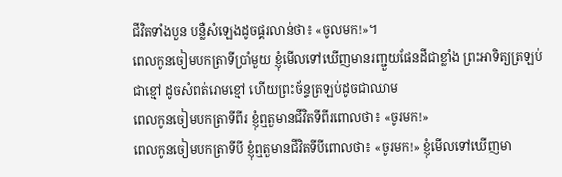ជីវិតទាំងបួន បន្លឺសំឡេងដូចផ្គរលាន់ថា៖ «ចូលមក!»។
ពេលកូនចៀមបកត្រាទីប្រាំមួយ ខ្ញុំមើលទៅឃើញមានរញ្ជួយផែនដីជាខ្លាំង ព្រះអាទិត្យត្រឡប់ជាខ្មៅ ដូចសំពត់រោមខ្មៅ ហើយព្រះច័ន្ទត្រឡប់ដូចជាឈាម
ពេលកូនចៀមបកត្រាទីពីរ ខ្ញុំឮតួមានជីវិតទីពីរពោលថា៖ «ចូរមក!»
ពេលកូនចៀមបកត្រាទីបី ខ្ញុំឮតួមានជីវិតទីបីពោលថា៖ «ចូរមក!» ខ្ញុំមើលទៅឃើញមា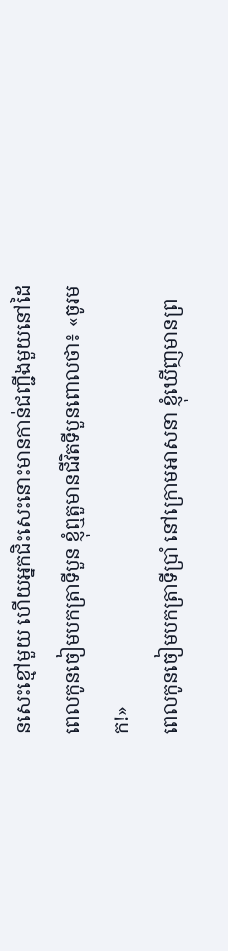នសេះខ្មៅមួយ ហើយអ្នកជិះសេះនោះមានកាន់ជញ្ជីងមួយនៅដៃ
ពេលកូនចៀមបកត្រាទីបួន ខ្ញុំឮតួមានជីវិតទីបួនពោលថា៖ «ចូរមក!»
ពេលកូនចៀមបកត្រាទីប្រាំ នៅក្រោមអាសនា ខ្ញុំឃើញមានព្រ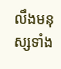លឹងមនុស្សទាំង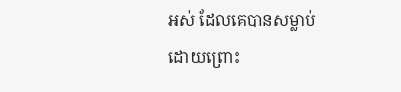អស់ ដែលគេបានសម្លាប់ ដោយព្រោះ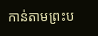កាន់តាមព្រះប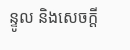ន្ទូល និងសេចក្តី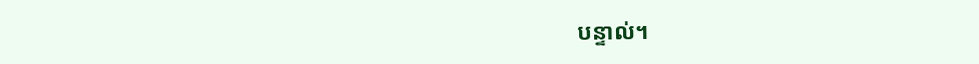បន្ទាល់។